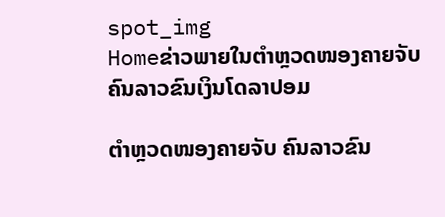spot_img
Homeຂ່າວພາຍໃນຕຳຫຼວດໜອງຄາຍຈັບ ຄົນລາວຂົນເງິນໂດລາປອມ

ຕຳຫຼວດໜອງຄາຍຈັບ ຄົນລາວຂົນ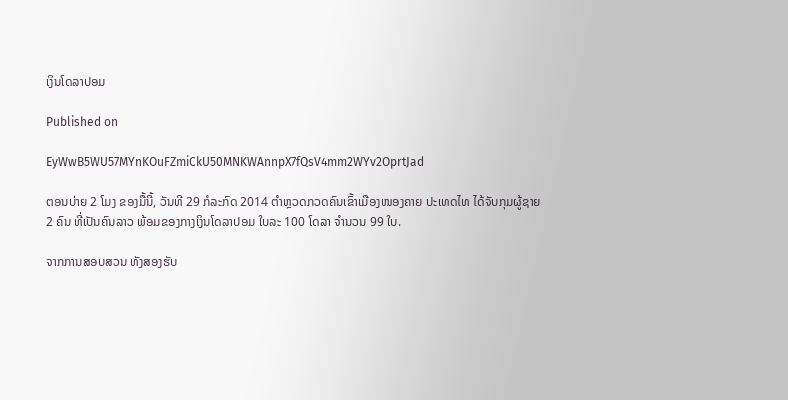ເງິນໂດລາປອມ

Published on

EyWwB5WU57MYnKOuFZmiCkU50MNKWAnnpX7fQsV4mm2WYv2OprtJad

ຕອນບ່າຍ 2 ໂມງ ຂອງມື້ນີ້, ວັນທີ 29 ກໍລະກົດ 2014 ຕຳຫຼວດກວດຄົນເຂົ້າເມືອງໜອງຄາຍ ປະເທດໄທ ໄດ້ຈັບກຸມຜູ້ຊາຍ 2 ຄົນ ທີ່ເປັນຄົນລາວ ພ້ອມຂອງກາງເງິນໂດລາປອມ ໃບລະ 100 ໂດລາ ຈຳນວນ 99 ໃບ.

ຈາກການສອບສວນ ທັງສອງຮັບ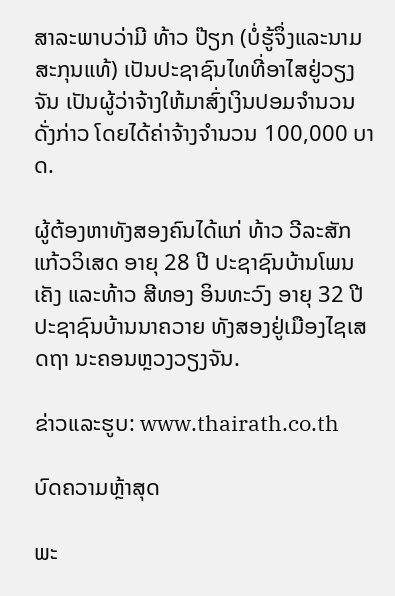ສາລະພາບວ່າມີ ທ້າວ ປ໊ຽກ (ບໍ່ຮູ້ຈຶ່ງແລະນາມສະກຸນແທ້) ເປັນປະຊາຊົນໄທທີ່ອາໄສຢູ່ວຽງຈັນ ເປັນຜູ້ວ່າຈ້າງໃຫ້ມາສົ່ງເງິນປອມຈຳນວນດັ່ງກ່າວ ໂດຍໄດ້ຄ່າຈ້າງຈຳນວນ 100,000 ບາດ.

ຜູ້ຕ້ອງຫາທັງສອງຄົນໄດ້ແກ່ ທ້າວ ວີລະສັກ ແກ້ວວິເສດ ອາຍຸ 28 ປີ ປະຊາຊົນບ້ານໂພນເຄັງ ແລະທ້າວ ສີທອງ ອິນທະວົງ ອາຍຸ 32 ປີ ປະຊາຊົນບ້ານນາຄວາຍ ທັງສອງຢູ່ເມືອງໄຊເສດຖາ ນະຄອນຫຼວງວຽງຈັນ.

ຂ່າວແລະຮູບ: www.thairath.co.th

ບົດຄວາມຫຼ້າສຸດ

ພະ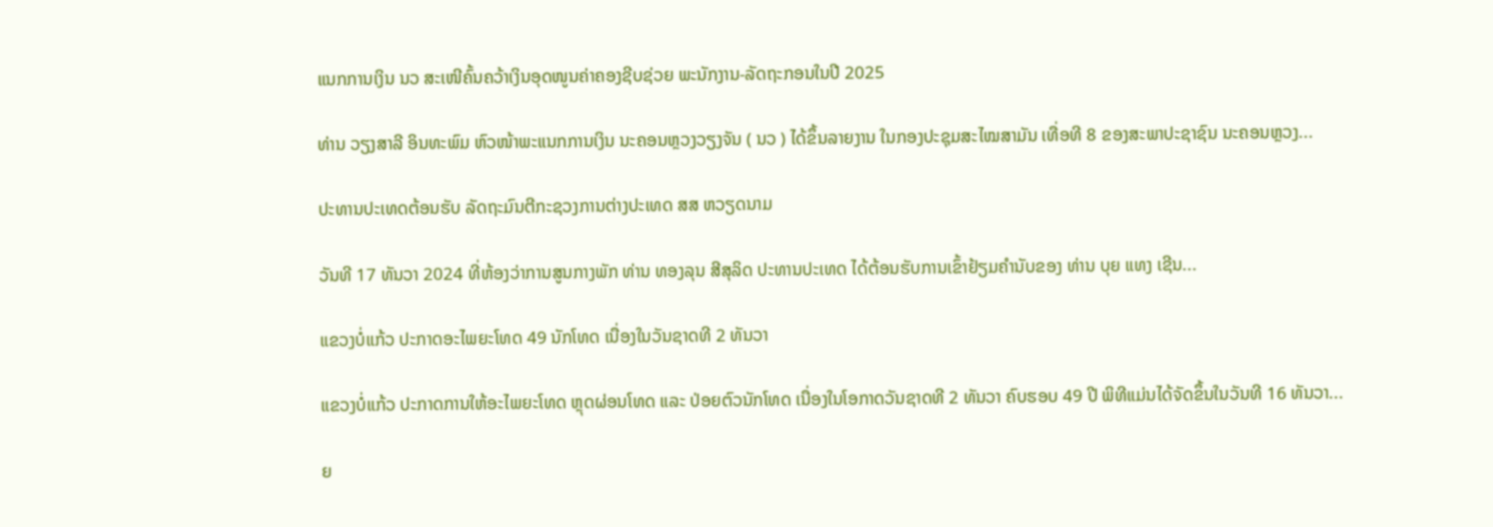ແນກການເງິນ ນວ ສະເໜີຄົ້ນຄວ້າເງິນອຸດໜູນຄ່າຄອງຊີບຊ່ວຍ ພະນັກງານ-ລັດຖະກອນໃນປີ 2025

ທ່ານ ວຽງສາລີ ອິນທະພົມ ຫົວໜ້າພະແນກການເງິນ ນະຄອນຫຼວງວຽງຈັນ ( ນວ ) ໄດ້ຂຶ້ນລາຍງານ ໃນກອງປະຊຸມສະໄໝສາມັນ ເທື່ອທີ 8 ຂອງສະພາປະຊາຊົນ ນະຄອນຫຼວງ...

ປະທານປະເທດຕ້ອນຮັບ ລັດຖະມົນຕີກະຊວງການຕ່າງປະເທດ ສສ ຫວຽດນາມ

ວັນທີ 17 ທັນວາ 2024 ທີ່ຫ້ອງວ່າການສູນກາງພັກ ທ່ານ ທອງລຸນ ສີສຸລິດ ປະທານປະເທດ ໄດ້ຕ້ອນຮັບການເຂົ້າຢ້ຽມຄຳນັບຂອງ ທ່ານ ບຸຍ ແທງ ເຊີນ...

ແຂວງບໍ່ແກ້ວ ປະກາດອະໄພຍະໂທດ 49 ນັກໂທດ ເນື່ອງໃນວັນຊາດທີ 2 ທັນວາ

ແຂວງບໍ່ແກ້ວ ປະກາດການໃຫ້ອະໄພຍະໂທດ ຫຼຸດຜ່ອນໂທດ ແລະ ປ່ອຍຕົວນັກໂທດ ເນື່ອງໃນໂອກາດວັນຊາດທີ 2 ທັນວາ ຄົບຮອບ 49 ປີ ພິທີແມ່ນໄດ້ຈັດຂຶ້ນໃນວັນທີ 16 ທັນວາ...

ຍ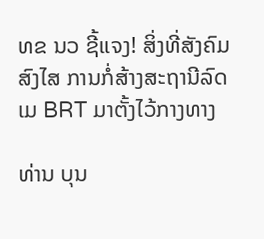ທຂ ນວ ຊີ້ແຈງ! ສິ່ງທີ່ສັງຄົມສົງໄສ ການກໍ່ສ້າງສະຖານີລົດເມ BRT ມາຕັ້ງໄວ້ກາງທາງ

ທ່ານ ບຸນ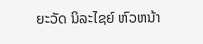ຍະວັດ ນິລະໄຊຍ໌ ຫົວຫນ້າ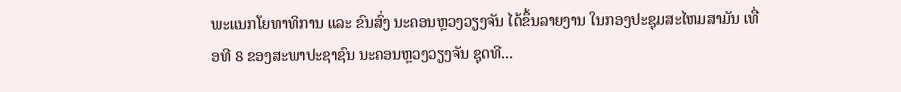ພະແນກໂຍທາທິການ ແລະ ຂົນສົ່ງ ນະຄອນຫຼວງວຽງຈັນ ໄດ້ຂຶ້ນລາຍງານ ໃນກອງປະຊຸມສະໄຫມສາມັນ ເທື່ອທີ 8 ຂອງສະພາປະຊາຊົນ ນະຄອນຫຼວງວຽງຈັນ ຊຸດທີ...